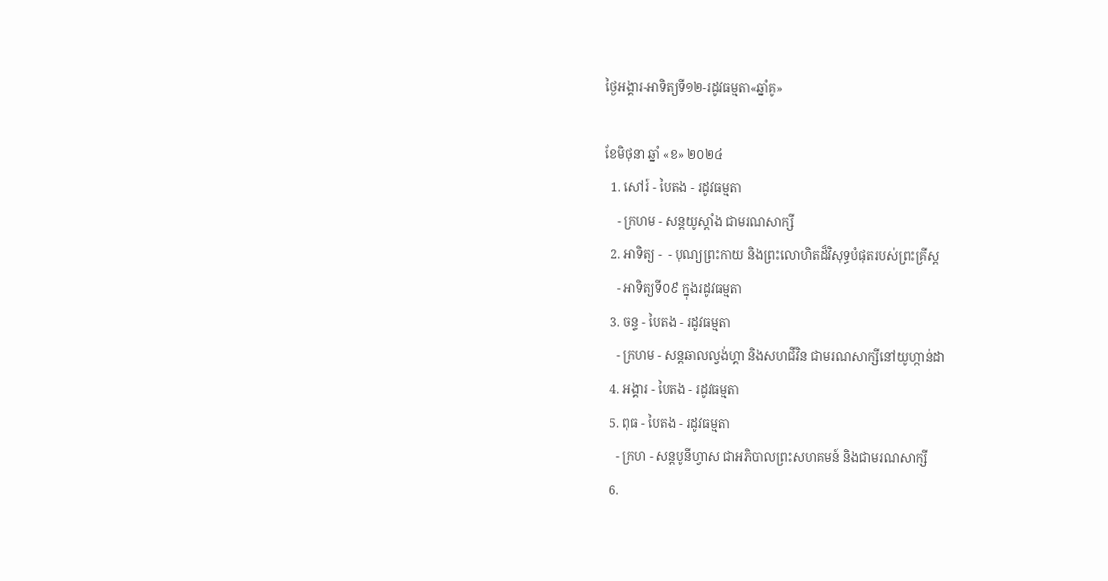ថ្ងៃអង្គារ-អាទិត្យទី១២-រដូវធម្មតា«ឆ្នាំគូ»

ខែមិថុនា ឆ្នាំ «ខ» ២០២៤
  1. សៅរ៍ - បៃតង - រដូវធម្មតា
    - ក្រហម - សន្ដយូស្ដាំង ជាមរណសាក្សី
  2. អាទិត្យ -  - បុណ្យព្រះកាយ និងព្រះលោហិតដ៏វិសុទ្ធបំផុតរបស់ព្រះគ្រីស្ដ
    - អាទិត្យទី០៩ ក្នុងរដូវធម្មតា
  3. ចន្ទ - បៃតង - រដូវធម្មតា
    - ក្រហម - សន្ដឆាលល្វង់ហ្គា និងសហជីវិន ជាមរណសាក្សីនៅយូហ្កាន់ដា
  4. អង្គារ - បៃតង - រដូវធម្មតា
  5. ពុធ - បៃតង - រដូវធម្មតា
    - ក្រហ - សន្ដបូនីហ្វាស ជាអភិបាលព្រះសហគមន៍ និងជាមរណសាក្សី
  6.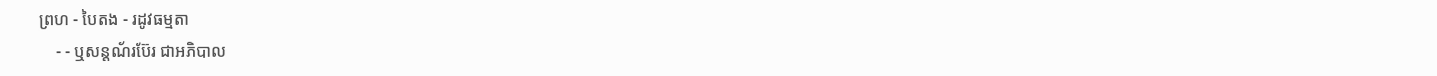ព្រហ - បៃតង - រដូវធម្មតា
    - - ឬសន្ដណ័រប៊ែរ ជាអភិបាល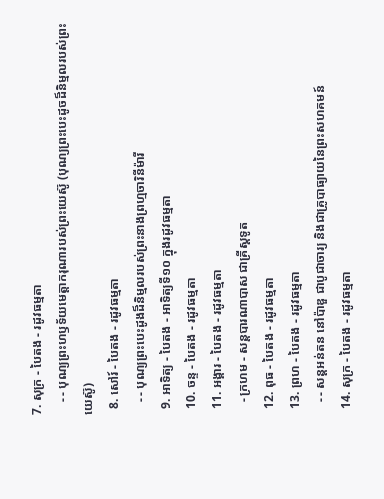7. សុក្រ - បៃតង - រដូវធម្មតា
    - - បុណ្យព្រះហឫទ័យមេត្ដាករុណារបស់ព្រះយេស៊ូ (បុណ្យព្រះបេះដូចដ៏និម្មលរបស់ព្រះយេស៊ូ)
  8. សៅរ៍ - បៃតង - រដូវធម្មតា
    - - បុណ្យព្រះបេះដូងដ៏និម្មលរបស់ព្រះនាងព្រហ្មចារិនីម៉ារី
  9. អាទិត្យ - បៃតង - អាទិត្យទី១០ ក្នុងរដូវធម្មតា
  10. ចន្ទ - បៃតង - រដូវធម្មតា
  11. អង្គារ - បៃតង - រដូវធម្មតា
    - ក្រហម - សន្ដបារណាបាស ជាគ្រីស្ដទូត
  12. ពុធ - បៃតង - រដូវធម្មតា
  13. ព្រហ - បៃតង - រដូវធម្មតា
    - - សន្ដអន់តន នៅប៉ាឌួ ជាបូជាចារ្យ និងជាគ្រូបាធ្យាយនៃព្រះសហគមន៍
  14. សុក្រ - បៃតង - រដូវធម្មតា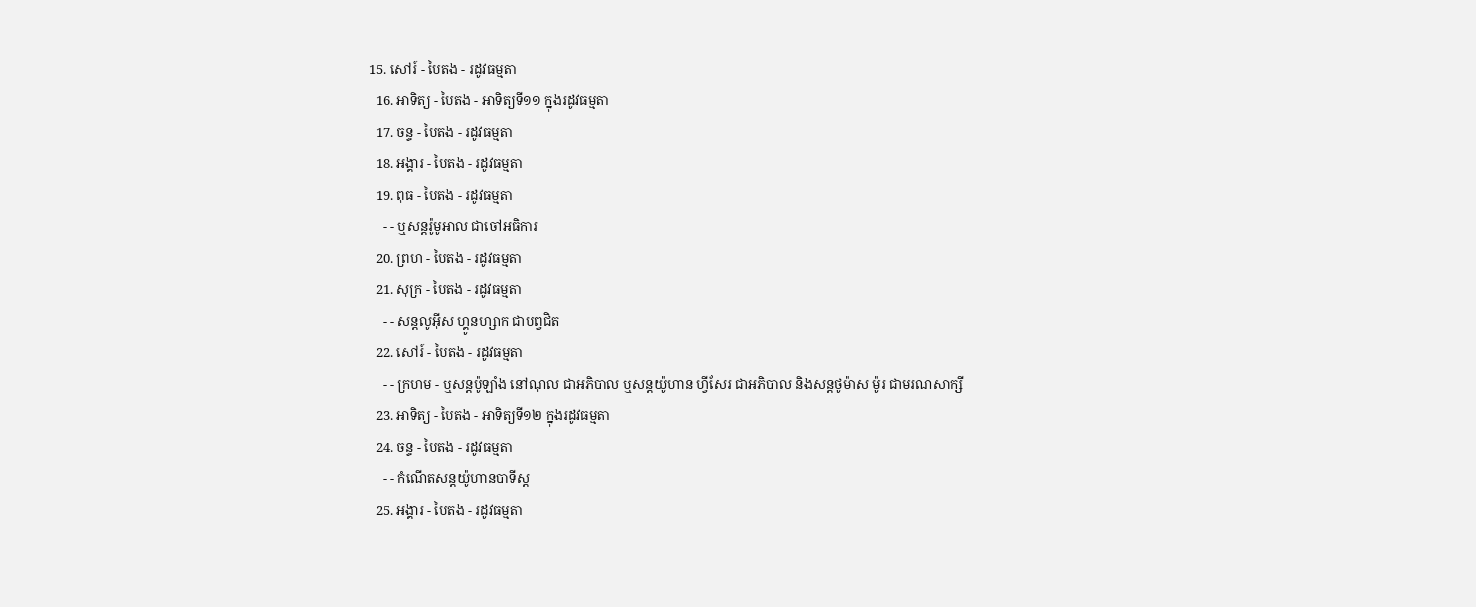15. សៅរ៍ - បៃតង - រដូវធម្មតា
  16. អាទិត្យ - បៃតង - អាទិត្យទី១១ ក្នុងរដូវធម្មតា
  17. ចន្ទ - បៃតង - រដូវធម្មតា
  18. អង្គារ - បៃតង - រដូវធម្មតា
  19. ពុធ - បៃតង - រដូវធម្មតា
    - - ឬសន្ដរ៉ូមូអាល ជាចៅអធិការ
  20. ព្រហ - បៃតង - រដូវធម្មតា
  21. សុក្រ - បៃតង - រដូវធម្មតា
    - - សន្ដលូអ៊ីស ហ្គូនហ្សាក ជាបព្វជិត
  22. សៅរ៍ - បៃតង - រដូវធម្មតា
    - - ក្រហម - ឬសន្ដប៉ូឡាំង នៅណុល ជាអភិបាល ឬសន្ដយ៉ូហាន ហ្វីសែរ ជាអភិបាល និងសន្ដថូម៉ាស ម៉ូរ ជាមរណសាក្សី
  23. អាទិត្យ - បៃតង - អាទិត្យទី១២ ក្នុងរដូវធម្មតា
  24. ចន្ទ - បៃតង - រដូវធម្មតា
    - - កំណើតសន្ដយ៉ូហានបាទីស្ដ
  25. អង្គារ - បៃតង - រដូវធម្មតា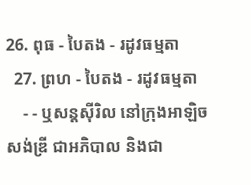26. ពុធ - បៃតង - រដូវធម្មតា
  27. ព្រហ - បៃតង - រដូវធម្មតា
    - - ឬសន្ដស៊ីរិល នៅក្រុងអាឡិចសង់ឌ្រី ជាអភិបាល និងជា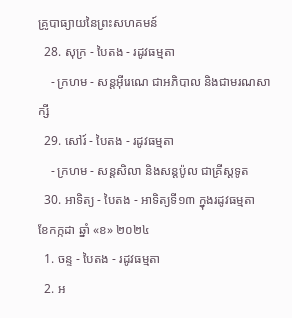គ្រូបាធ្យាយនៃព្រះសហគមន៍
  28. សុក្រ - បៃតង - រដូវធម្មតា
    - ក្រហម - សន្ដអ៊ីរេណេ ជាអភិបាល និងជាមរណសាក្សី
  29. សៅរ៍ - បៃតង - រដូវធម្មតា
    - ក្រហម - សន្ដសិលា និងសន្ដប៉ូល ជាគ្រីស្ដទូត
  30. អាទិត្យ - បៃតង - អាទិត្យទី១៣ ក្នុងរដូវធម្មតា
ខែកក្កដា ឆ្នាំ «ខ» ២០២៤
  1. ចន្ទ - បៃតង - រដូវធម្មតា
  2. អ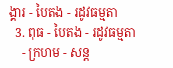ង្គារ - បៃតង - រដូវធម្មតា
  3. ពុធ - បៃតង - រដូវធម្មតា
    - ក្រហម - សន្ដ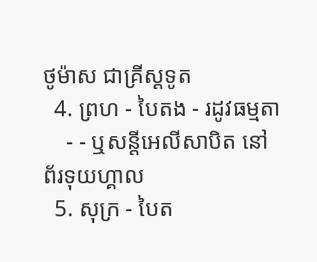ថូម៉ាស ជាគ្រីស្ដទូត
  4. ព្រហ - បៃតង - រដូវធម្មតា
    - - ឬសន្ដីអេលីសាបិត នៅព័រទុយហ្គាល
  5. សុក្រ - បៃត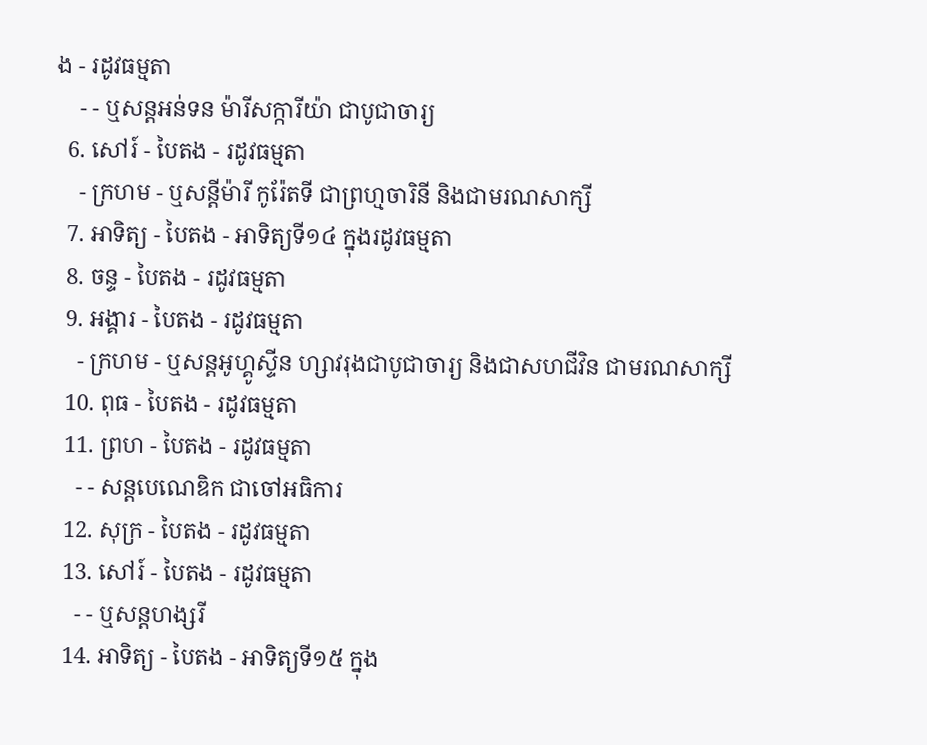ង - រដូវធម្មតា
    - - ឬសន្ដអន់ទន ម៉ារីសក្ការីយ៉ា ជាបូជាចារ្យ
  6. សៅរ៍ - បៃតង - រដូវធម្មតា
    - ក្រហម - ឬសន្ដីម៉ារី កូរ៉ែតទី ជាព្រហ្មចារិនី និងជាមរណសាក្សី
  7. អាទិត្យ - បៃតង - អាទិត្យទី១៤ ក្នុងរដូវធម្មតា
  8. ចន្ទ - បៃតង - រដូវធម្មតា
  9. អង្គារ - បៃតង - រដូវធម្មតា
    - ក្រហម - ឬសន្ដអូហ្គូស្ទីន ហ្សាវរុងជាបូជាចារ្យ និងជាសហជីវិន ជាមរណសាក្សី
  10. ពុធ - បៃតង - រដូវធម្មតា
  11. ព្រហ - បៃតង - រដូវធម្មតា
    - - សន្ដបេណេឌិក ជាចៅអធិការ
  12. សុក្រ - បៃតង - រដូវធម្មតា
  13. សៅរ៍ - បៃតង - រដូវធម្មតា
    - - ឬសន្ដហង្សរី
  14. អាទិត្យ - បៃតង - អាទិត្យទី១៥ ក្នុង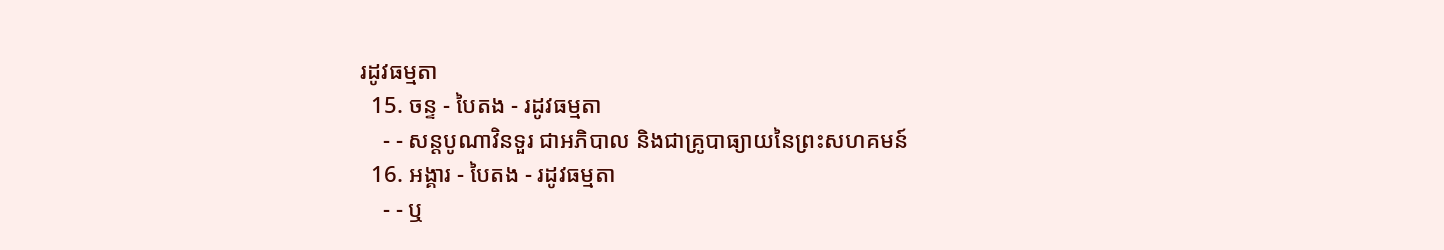រដូវធម្មតា
  15. ចន្ទ - បៃតង - រដូវធម្មតា
    - - សន្ដបូណាវិនទួរ ជាអភិបាល និងជាគ្រូបាធ្យាយនៃព្រះសហគមន៍
  16. អង្គារ - បៃតង - រដូវធម្មតា
    - - ឬ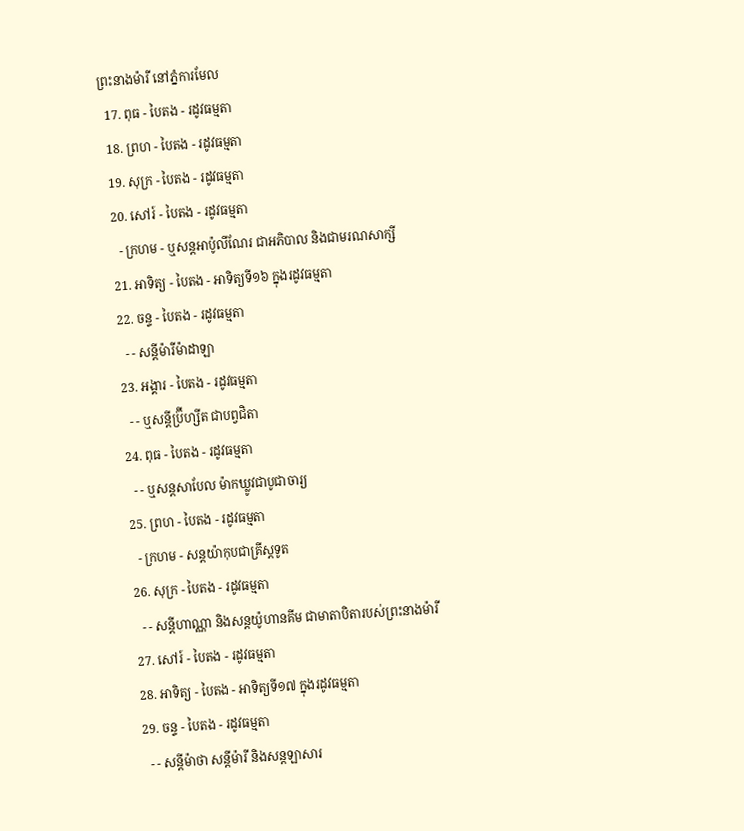ព្រះនាងម៉ារី នៅភ្នំការមែល
  17. ពុធ - បៃតង - រដូវធម្មតា
  18. ព្រហ - បៃតង - រដូវធម្មតា
  19. សុក្រ - បៃតង - រដូវធម្មតា
  20. សៅរ៍ - បៃតង - រដូវធម្មតា
    - ក្រហម - ឬសន្ដអាប៉ូលីណែរ ជាអភិបាល និងជាមរណសាក្សី
  21. អាទិត្យ - បៃតង - អាទិត្យទី១៦ ក្នុងរដូវធម្មតា
  22. ចន្ទ - បៃតង - រដូវធម្មតា
    - - សន្ដីម៉ារីម៉ាដាឡា
  23. អង្គារ - បៃតង - រដូវធម្មតា
    - - ឬសន្ដីប្រ៊ីហ្សីត ជាបព្វជិតា
  24. ពុធ - បៃតង - រដូវធម្មតា
    - - ឬសន្ដសាបែល ម៉ាកឃ្លូវជាបូជាចារ្យ
  25. ព្រហ - បៃតង - រដូវធម្មតា
    - ក្រហម - សន្ដយ៉ាកុបជាគ្រីស្ដទូត
  26. សុក្រ - បៃតង - រដូវធម្មតា
    - - សន្ដីហាណ្ណា និងសន្ដយ៉ូហានគីម ជាមាតាបិតារបស់ព្រះនាងម៉ារី
  27. សៅរ៍ - បៃតង - រដូវធម្មតា
  28. អាទិត្យ - បៃតង - អាទិត្យទី១៧ ក្នុងរដូវធម្មតា
  29. ចន្ទ - បៃតង - រដូវធម្មតា
    - - សន្ដីម៉ាថា សន្ដីម៉ារី និងសន្ដឡាសារ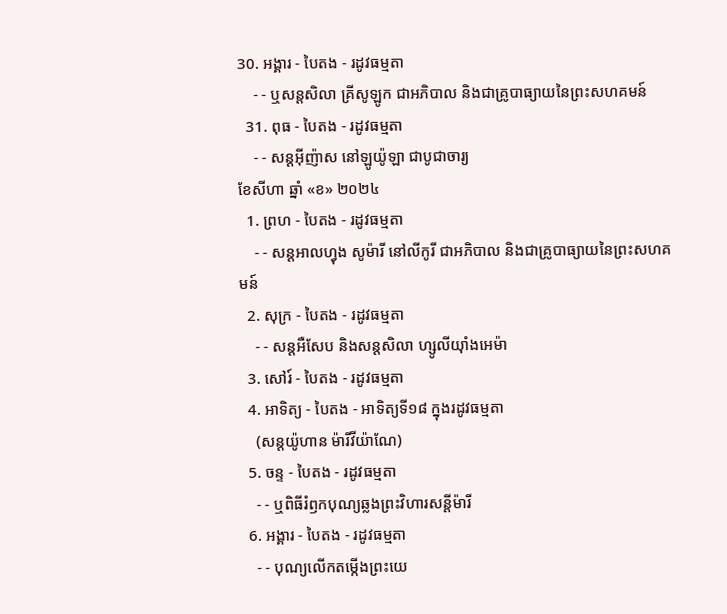30. អង្គារ - បៃតង - រដូវធម្មតា
    - - ឬសន្ដសិលា គ្រីសូឡូក ជាអភិបាល និងជាគ្រូបាធ្យាយនៃព្រះសហគមន៍
  31. ពុធ - បៃតង - រដូវធម្មតា
    - - សន្ដអ៊ីញ៉ាស នៅឡូយ៉ូឡា ជាបូជាចារ្យ
ខែសីហា ឆ្នាំ «ខ» ២០២៤
  1. ព្រហ - បៃតង - រដូវធម្មតា
    - - សន្ដអាលហ្វុង សូម៉ារី នៅលីកូរី ជាអភិបាល និងជាគ្រូបាធ្យាយនៃព្រះសហគមន៍
  2. សុក្រ - បៃតង - រដូវធម្មតា
    - - សន្តអឺសែប និងសន្តសិលា ហ្សូលីយ៉ាំងអេម៉ា
  3. សៅរ៍ - បៃតង - រដូវធម្មតា
  4. អាទិត្យ - បៃតង - អាទិត្យទី១៨ ក្នុងរដូវធម្មតា
    (សន្តយ៉ូហាន ម៉ារីវីយ៉ាណែ)
  5. ចន្ទ - បៃតង - រដូវធម្មតា
    - - ឬពិធីរំឭកបុណ្យឆ្លងព្រះវិហារសន្តីម៉ារី
  6. អង្គារ - បៃតង - រដូវធម្មតា
    - - បុណ្យលើកតម្កើងព្រះយេ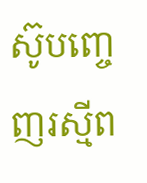ស៊ូបញ្ចេញរស្មីព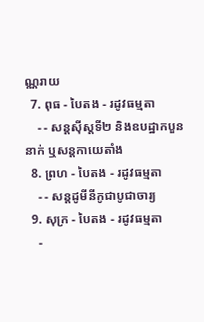ណ្ណរាយ
  7. ពុធ - បៃតង - រដូវធម្មតា
    - - សន្តស៊ីស្តទី២ និងឧបដ្ឋាកបួននាក់ ឬសន្តកាយេតាំង
  8. ព្រហ - បៃតង - រដូវធម្មតា
    - - សន្តដូមីនីកូជាបូជាចារ្យ
  9. សុក្រ - បៃតង - រដូវធម្មតា
    -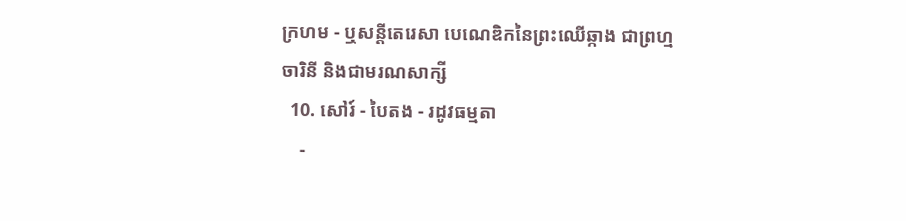ក្រហម - ឬសន្ដីតេរេសា បេណេឌិកនៃព្រះឈើឆ្កាង ជាព្រហ្មចារិនី និងជាមរណសាក្សី
  10. សៅរ៍ - បៃតង - រដូវធម្មតា
    -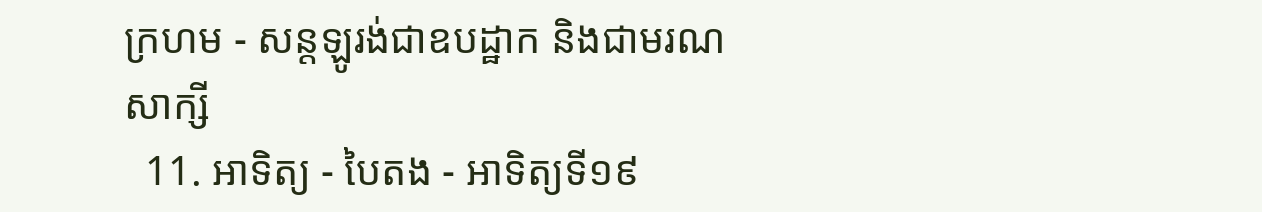ក្រហម - សន្តឡូរង់ជាឧបដ្ឋាក និងជាមរណសាក្សី
  11. អាទិត្យ - បៃតង - អាទិត្យទី១៩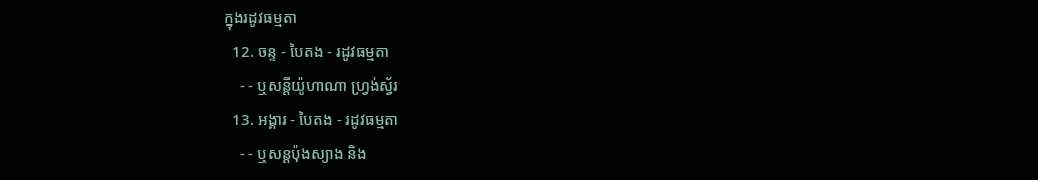ក្នុងរដូវធម្មតា
  12. ចន្ទ - បៃតង - រដូវធម្មតា
    - - ឬសន្តីយ៉ូហាណា ហ្រ្វង់ស្វ័រ
  13. អង្គារ - បៃតង - រដូវធម្មតា
    - - ឬសន្តប៉ុងស្យាង និង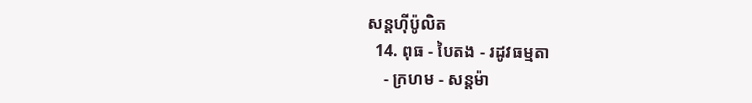សន្តហ៊ីប៉ូលិត
  14. ពុធ - បៃតង - រដូវធម្មតា
    - ក្រហម - សន្តម៉ា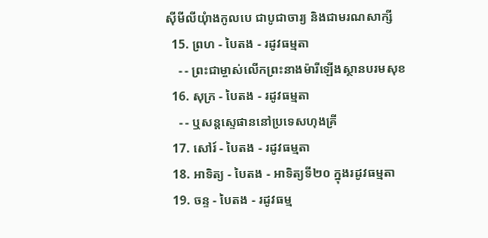ស៊ីមីលីយុំាងកូលបេ ជាបូជាចារ្យ និងជាមរណសាក្សី
  15. ព្រហ - បៃតង - រដូវធម្មតា
    - - ព្រះជាម្ចាស់លើកព្រះនាងម៉ារីឡើងស្ថានបរមសុខ
  16. សុក្រ - បៃតង - រដូវធម្មតា
    - - ឬសន្តស្ទេផាននៅប្រទេសហុងគ្រី
  17. សៅរ៍ - បៃតង - រដូវធម្មតា
  18. អាទិត្យ - បៃតង - អាទិត្យទី២០ ក្នុងរដូវធម្មតា
  19. ចន្ទ - បៃតង - រដូវធម្ម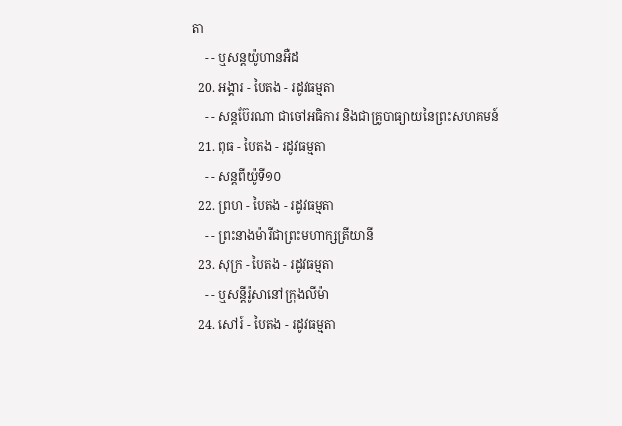តា
    - - ឬសន្តយ៉ូហានអឺដ
  20. អង្គារ - បៃតង - រដូវធម្មតា
    - - សន្តប៊ែរណា ជាចៅអធិការ និងជាគ្រូបាធ្យាយនៃព្រះសហគមន៍
  21. ពុធ - បៃតង - រដូវធម្មតា
    - - សន្តពីយ៉ូទី១០
  22. ព្រហ - បៃតង - រដូវធម្មតា
    - - ព្រះនាងម៉ារីជាព្រះមហាក្សត្រីយានី
  23. សុក្រ - បៃតង - រដូវធម្មតា
    - - ឬសន្តីរ៉ូសានៅក្រុងលីម៉ា
  24. សៅរ៍ - បៃតង - រដូវធម្មតា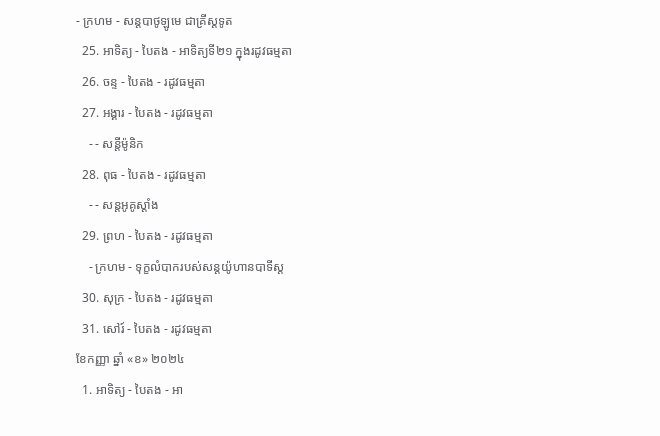- ក្រហម - សន្តបាថូឡូមេ ជាគ្រីស្ដទូត
  25. អាទិត្យ - បៃតង - អាទិត្យទី២១ ក្នុងរដូវធម្មតា
  26. ចន្ទ - បៃតង - រដូវធម្មតា
  27. អង្គារ - បៃតង - រដូវធម្មតា
    - - សន្ដីម៉ូនិក
  28. ពុធ - បៃតង - រដូវធម្មតា
    - - សន្តអូគូស្តាំង
  29. ព្រហ - បៃតង - រដូវធម្មតា
    - ក្រហម - ទុក្ខលំបាករបស់សន្តយ៉ូហានបាទីស្ដ
  30. សុក្រ - បៃតង - រដូវធម្មតា
  31. សៅរ៍ - បៃតង - រដូវធម្មតា
ខែកញ្ញា ឆ្នាំ «ខ» ២០២៤
  1. អាទិត្យ - បៃតង - អា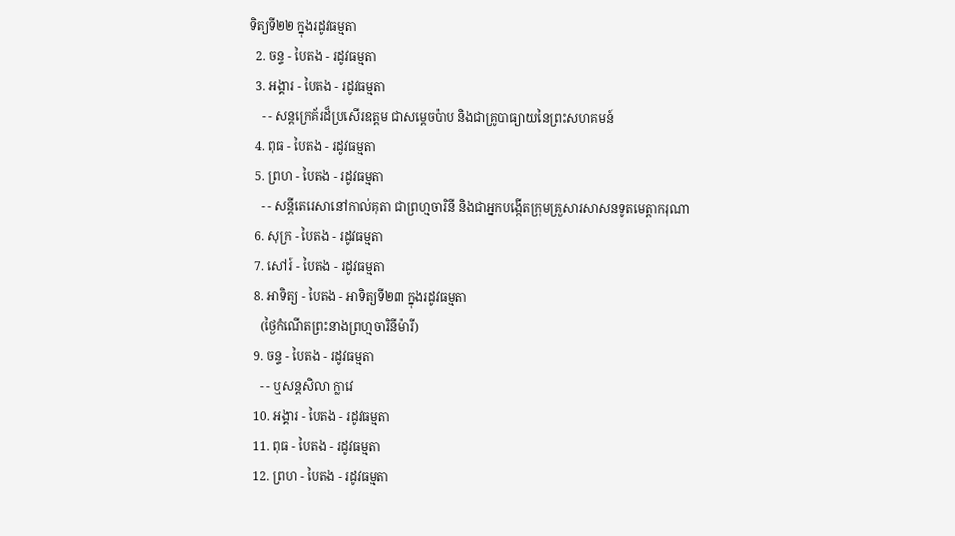ទិត្យទី២២ ក្នុងរដូវធម្មតា
  2. ចន្ទ - បៃតង - រដូវធម្មតា
  3. អង្គារ - បៃតង - រដូវធម្មតា
    - - សន្តក្រេគ័រដ៏ប្រសើរឧត្តម ជាសម្ដេចប៉ាប និងជាគ្រូបាធ្យាយនៃព្រះសហគមន៍
  4. ពុធ - បៃតង - រដូវធម្មតា
  5. ព្រហ - បៃតង - រដូវធម្មតា
    - - សន្តីតេរេសានៅកាល់គុតា ជាព្រហ្មចារិនី និងជាអ្នកបង្កើតក្រុមគ្រួសារសាសនទូតមេត្ដាករុណា
  6. សុក្រ - បៃតង - រដូវធម្មតា
  7. សៅរ៍ - បៃតង - រដូវធម្មតា
  8. អាទិត្យ - បៃតង - អាទិត្យទី២៣ ក្នុងរដូវធម្មតា
    (ថ្ងៃកំណើតព្រះនាងព្រហ្មចារិនីម៉ារី)
  9. ចន្ទ - បៃតង - រដូវធម្មតា
    - - ឬសន្តសិលា ក្លាវេ
  10. អង្គារ - បៃតង - រដូវធម្មតា
  11. ពុធ - បៃតង - រដូវធម្មតា
  12. ព្រហ - បៃតង - រដូវធម្មតា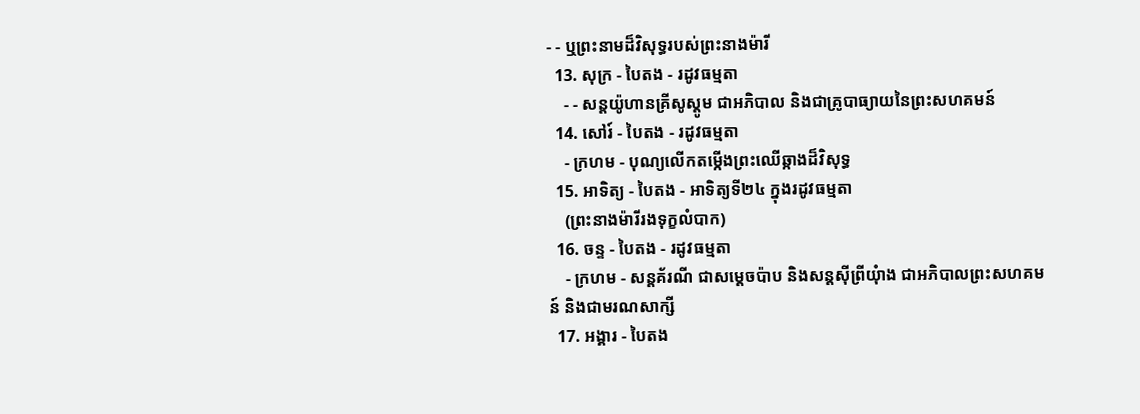- - ឬព្រះនាមដ៏វិសុទ្ធរបស់ព្រះនាងម៉ារី
  13. សុក្រ - បៃតង - រដូវធម្មតា
    - - សន្តយ៉ូហានគ្រីសូស្តូម ជាអភិបាល និងជាគ្រូបាធ្យាយនៃព្រះសហគមន៍
  14. សៅរ៍ - បៃតង - រដូវធម្មតា
    - ក្រហម - បុណ្យលើកតម្កើងព្រះឈើឆ្កាងដ៏វិសុទ្ធ
  15. អាទិត្យ - បៃតង - អាទិត្យទី២៤ ក្នុងរដូវធម្មតា
    (ព្រះនាងម៉ារីរងទុក្ខលំបាក)
  16. ចន្ទ - បៃតង - រដូវធម្មតា
    - ក្រហម - សន្តគ័រណី ជាសម្ដេចប៉ាប និងសន្តស៊ីព្រីយុំាង ជាអភិបាលព្រះសហគមន៍ និងជាមរណសាក្សី
  17. អង្គារ - បៃតង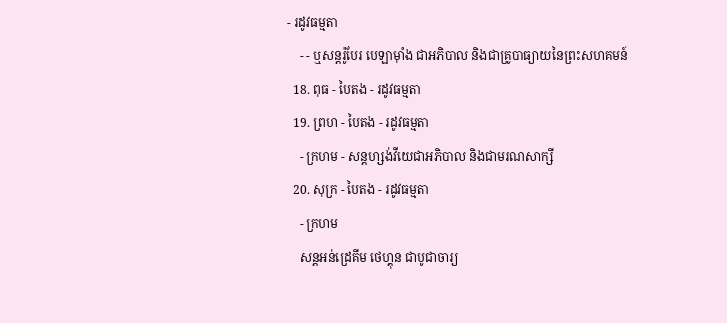- រដូវធម្មតា
    - - ឬសន្តរ៉ូបែរ បេឡាម៉ាំង ជាអភិបាល និងជាគ្រូបាធ្យាយនៃព្រះសហគមន៍
  18. ពុធ - បៃតង - រដូវធម្មតា
  19. ព្រហ - បៃតង - រដូវធម្មតា
    - ក្រហម - សន្តហ្សង់វីយេជាអភិបាល និងជាមរណសាក្សី
  20. សុក្រ - បៃតង - រដូវធម្មតា
    - ក្រហម
    សន្តអន់ដ្រេគីម ថេហ្គុន ជាបូជាចារ្យ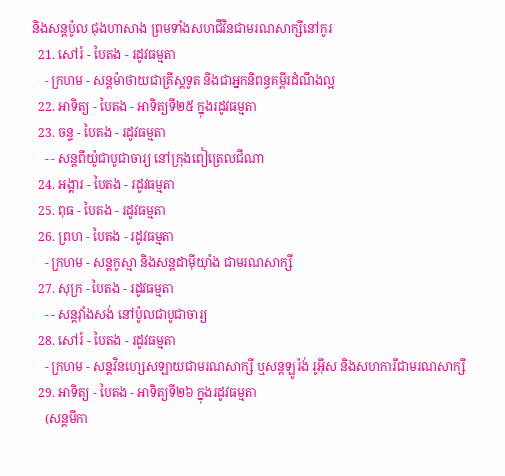និងសន្តប៉ូល ជុងហាសាង ព្រមទាំងសហជីវិនជាមរណសាក្សីនៅកូរ
  21. សៅរ៍ - បៃតង - រដូវធម្មតា
    - ក្រហម - សន្តម៉ាថាយជាគ្រីស្តទូត និងជាអ្នកនិពន្ធគម្ពីរដំណឹងល្អ
  22. អាទិត្យ - បៃតង - អាទិត្យទី២៥ ក្នុងរដូវធម្មតា
  23. ចន្ទ - បៃតង - រដូវធម្មតា
    - - សន្តពីយ៉ូជាបូជាចារ្យ នៅក្រុងពៀត្រេលជីណា
  24. អង្គារ - បៃតង - រដូវធម្មតា
  25. ពុធ - បៃតង - រដូវធម្មតា
  26. ព្រហ - បៃតង - រដូវធម្មតា
    - ក្រហម - សន្តកូស្មា និងសន្តដាម៉ីយុាំង ជាមរណសាក្សី
  27. សុក្រ - បៃតង - រដូវធម្មតា
    - - សន្តវុាំងសង់ នៅប៉ូលជាបូជាចារ្យ
  28. សៅរ៍ - បៃតង - រដូវធម្មតា
    - ក្រហម - សន្តវិនហ្សេសឡាយជាមរណសាក្សី ឬសន្តឡូរ៉ង់ រូអ៊ីស និងសហការីជាមរណសាក្សី
  29. អាទិត្យ - បៃតង - អាទិត្យទី២៦ ក្នុងរដូវធម្មតា
    (សន្តមីកា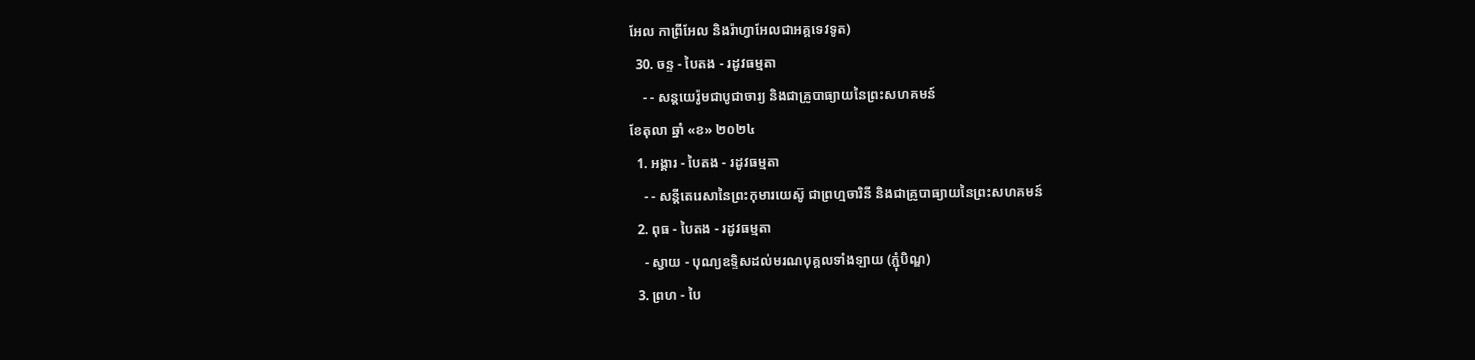អែល កាព្រីអែល និងរ៉ាហ្វាអែលជាអគ្គទេវទូត)
  30. ចន្ទ - បៃតង - រដូវធម្មតា
    - - សន្ដយេរ៉ូមជាបូជាចារ្យ និងជាគ្រូបាធ្យាយនៃព្រះសហគមន៍
ខែតុលា ឆ្នាំ «ខ» ២០២៤
  1. អង្គារ - បៃតង - រដូវធម្មតា
    - - សន្តីតេរេសានៃព្រះកុមារយេស៊ូ ជាព្រហ្មចារិនី និងជាគ្រូបាធ្យាយនៃព្រះសហគមន៍
  2. ពុធ - បៃតង - រដូវធម្មតា
    - ស្វាយ - បុណ្យឧទ្ទិសដល់មរណបុគ្គលទាំងឡាយ (ភ្ជុំបិណ្ឌ)
  3. ព្រហ - បៃ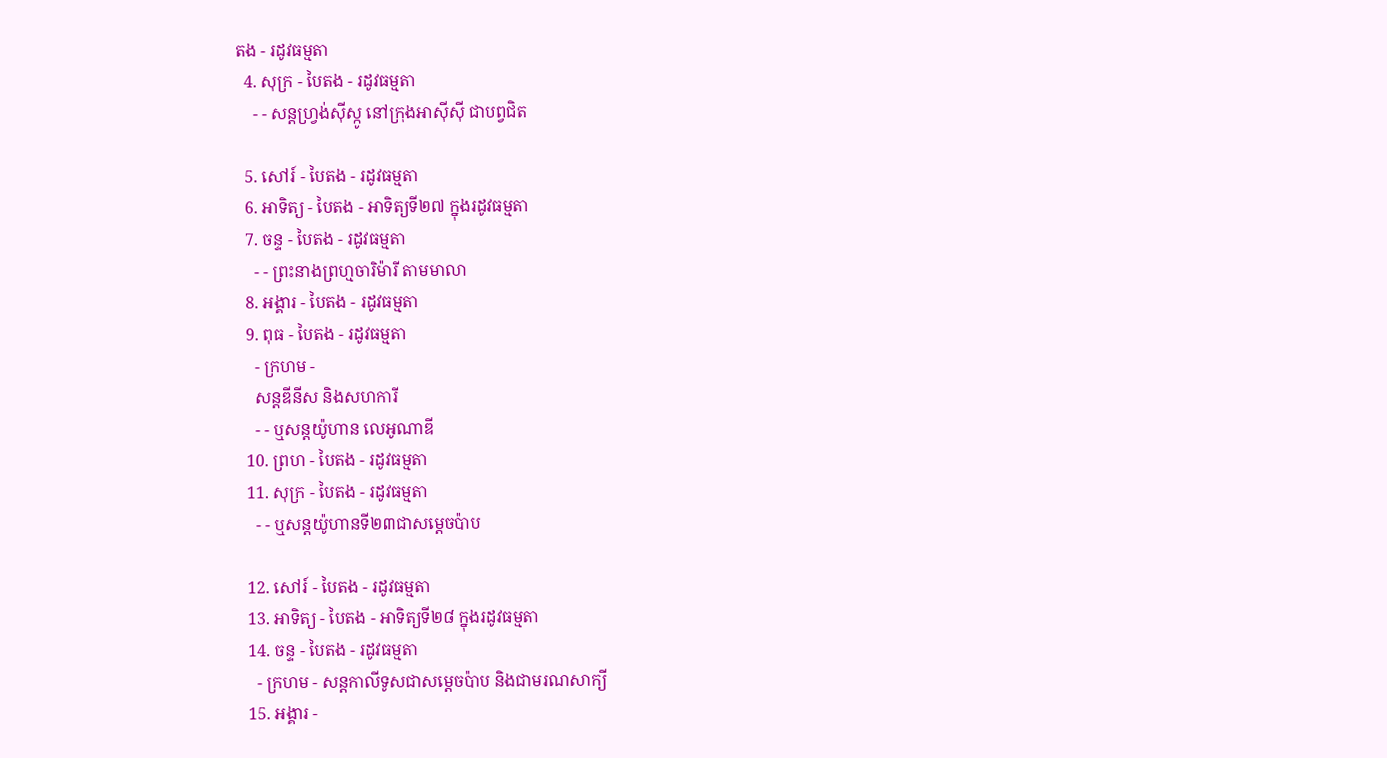តង - រដូវធម្មតា
  4. សុក្រ - បៃតង - រដូវធម្មតា
    - - សន្តហ្វ្រង់ស៊ីស្កូ នៅក្រុងអាស៊ីស៊ី ជាបព្វជិត

  5. សៅរ៍ - បៃតង - រដូវធម្មតា
  6. អាទិត្យ - បៃតង - អាទិត្យទី២៧ ក្នុងរដូវធម្មតា
  7. ចន្ទ - បៃតង - រដូវធម្មតា
    - - ព្រះនាងព្រហ្មចារិម៉ារី តាមមាលា
  8. អង្គារ - បៃតង - រដូវធម្មតា
  9. ពុធ - បៃតង - រដូវធម្មតា
    - ក្រហម -
    សន្តឌីនីស និងសហការី
    - - ឬសន្តយ៉ូហាន លេអូណាឌី
  10. ព្រហ - បៃតង - រដូវធម្មតា
  11. សុក្រ - បៃតង - រដូវធម្មតា
    - - ឬសន្តយ៉ូហានទី២៣ជាសម្តេចប៉ាប

  12. សៅរ៍ - បៃតង - រដូវធម្មតា
  13. អាទិត្យ - បៃតង - អាទិត្យទី២៨ ក្នុងរដូវធម្មតា
  14. ចន្ទ - បៃតង - រដូវធម្មតា
    - ក្រហម - សន្ដកាលីទូសជាសម្ដេចប៉ាប និងជាមរណសាក្យី
  15. អង្គារ -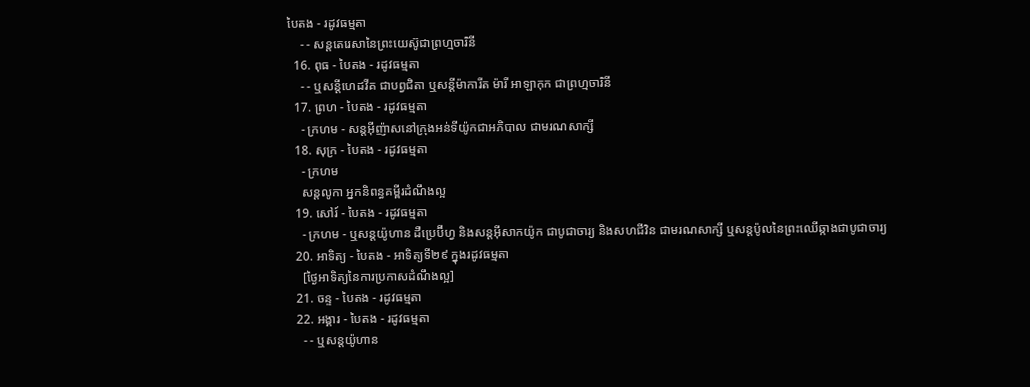បៃតង - រដូវធម្មតា
    - - សន្តតេរេសានៃព្រះយេស៊ូជាព្រហ្មចារិនី
  16. ពុធ - បៃតង - រដូវធម្មតា
    - - ឬសន្ដីហេដវីគ ជាបព្វជិតា ឬសន្ដីម៉ាការីត ម៉ារី អាឡាកុក ជាព្រហ្មចារិនី
  17. ព្រហ - បៃតង - រដូវធម្មតា
    - ក្រហម - សន្តអ៊ីញ៉ាសនៅក្រុងអន់ទីយ៉ូកជាអភិបាល ជាមរណសាក្សី
  18. សុក្រ - បៃតង - រដូវធម្មតា
    - ក្រហម
    សន្តលូកា អ្នកនិពន្ធគម្ពីរដំណឹងល្អ
  19. សៅរ៍ - បៃតង - រដូវធម្មតា
    - ក្រហម - ឬសន្ដយ៉ូហាន ដឺប្រេប៊ីហ្វ និងសន្ដអ៊ីសាកយ៉ូក ជាបូជាចារ្យ និងសហជីវិន ជាមរណសាក្សី ឬសន្ដប៉ូលនៃព្រះឈើឆ្កាងជាបូជាចារ្យ
  20. អាទិត្យ - បៃតង - អាទិត្យទី២៩ ក្នុងរដូវធម្មតា
    [ថ្ងៃអាទិត្យនៃការប្រកាសដំណឹងល្អ]
  21. ចន្ទ - បៃតង - រដូវធម្មតា
  22. អង្គារ - បៃតង - រដូវធម្មតា
    - - ឬសន្តយ៉ូហាន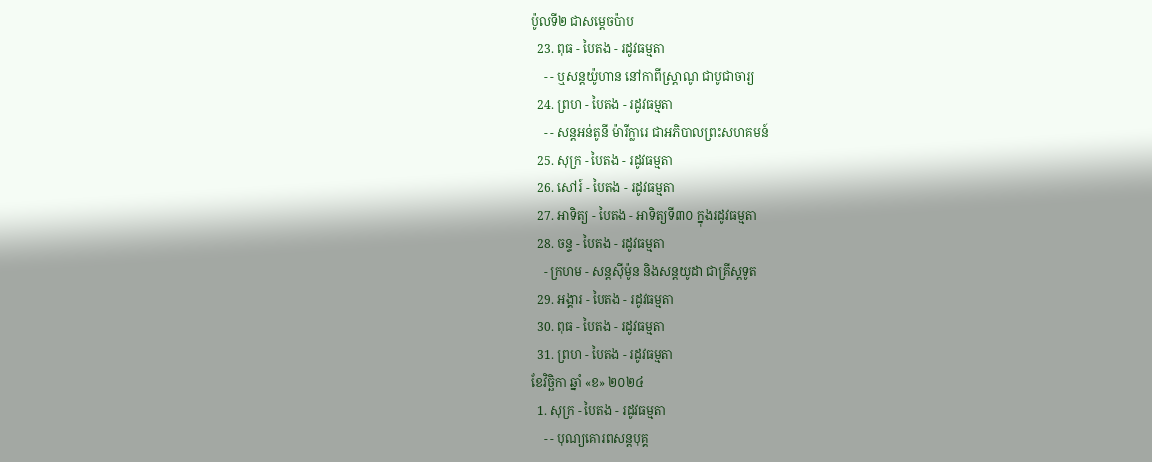ប៉ូលទី២ ជាសម្ដេចប៉ាប
  23. ពុធ - បៃតង - រដូវធម្មតា
    - - ឬសន្ដយ៉ូហាន នៅកាពីស្រ្ដាណូ ជាបូជាចារ្យ
  24. ព្រហ - បៃតង - រដូវធម្មតា
    - - សន្តអន់តូនី ម៉ារីក្លារេ ជាអភិបាលព្រះសហគមន៍
  25. សុក្រ - បៃតង - រដូវធម្មតា
  26. សៅរ៍ - បៃតង - រដូវធម្មតា
  27. អាទិត្យ - បៃតង - អាទិត្យទី៣០ ក្នុងរដូវធម្មតា
  28. ចន្ទ - បៃតង - រដូវធម្មតា
    - ក្រហម - សន្ដស៊ីម៉ូន និងសន្ដយូដា ជាគ្រីស្ដទូត
  29. អង្គារ - បៃតង - រដូវធម្មតា
  30. ពុធ - បៃតង - រដូវធម្មតា
  31. ព្រហ - បៃតង - រដូវធម្មតា
ខែវិច្ឆិកា ឆ្នាំ «ខ» ២០២៤
  1. សុក្រ - បៃតង - រដូវធម្មតា
    - - បុណ្យគោរពសន្ដបុគ្គ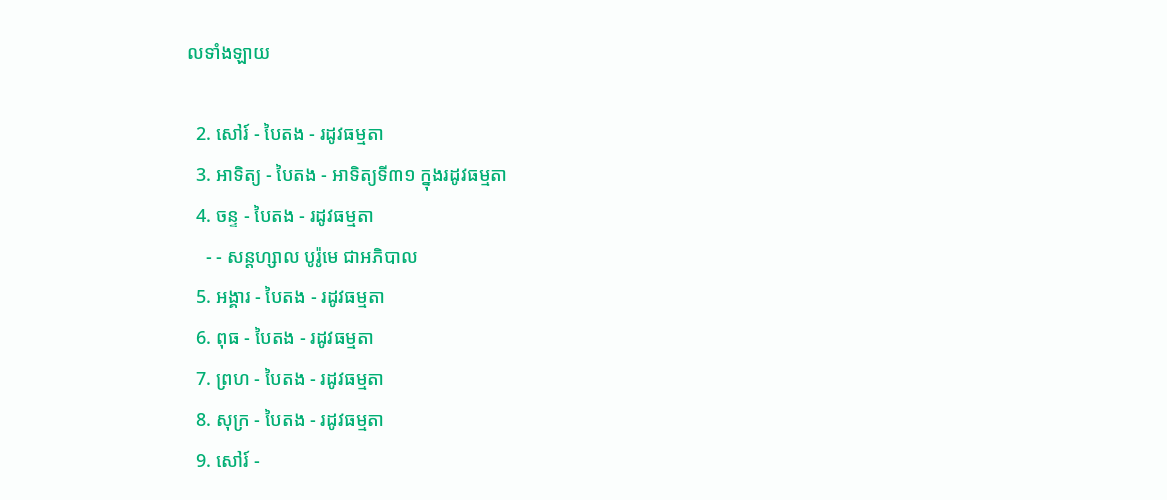លទាំងឡាយ

  2. សៅរ៍ - បៃតង - រដូវធម្មតា
  3. អាទិត្យ - បៃតង - អាទិត្យទី៣១ ក្នុងរដូវធម្មតា
  4. ចន្ទ - បៃតង - រដូវធម្មតា
    - - សន្ដហ្សាល បូរ៉ូមេ ជាអភិបាល
  5. អង្គារ - បៃតង - រដូវធម្មតា
  6. ពុធ - បៃតង - រដូវធម្មតា
  7. ព្រហ - បៃតង - រដូវធម្មតា
  8. សុក្រ - បៃតង - រដូវធម្មតា
  9. សៅរ៍ -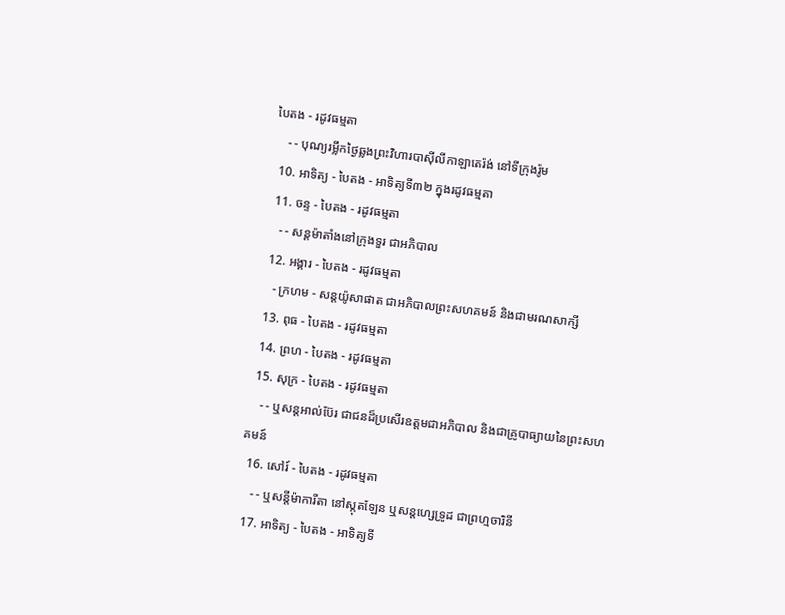បៃតង - រដូវធម្មតា
    - - បុណ្យរម្លឹកថ្ងៃឆ្លងព្រះវិហារបាស៊ីលីកាឡាតេរ៉ង់ នៅទីក្រុងរ៉ូម
  10. អាទិត្យ - បៃតង - អាទិត្យទី៣២ ក្នុងរដូវធម្មតា
  11. ចន្ទ - បៃតង - រដូវធម្មតា
    - - សន្ដម៉ាតាំងនៅក្រុងទួរ ជាអភិបាល
  12. អង្គារ - បៃតង - រដូវធម្មតា
    - ក្រហម - សន្ដយ៉ូសាផាត ជាអភិបាលព្រះសហគមន៍ និងជាមរណសាក្សី
  13. ពុធ - បៃតង - រដូវធម្មតា
  14. ព្រហ - បៃតង - រដូវធម្មតា
  15. សុក្រ - បៃតង - រដូវធម្មតា
    - - ឬសន្ដអាល់ប៊ែរ ជាជនដ៏ប្រសើរឧត្ដមជាអភិបាល និងជាគ្រូបាធ្យាយនៃព្រះសហគមន៍
  16. សៅរ៍ - បៃតង - រដូវធម្មតា
    - - ឬសន្ដីម៉ាការីតា នៅស្កុតឡែន ឬសន្ដហ្សេទ្រូដ ជាព្រហ្មចារិនី
  17. អាទិត្យ - បៃតង - អាទិត្យទី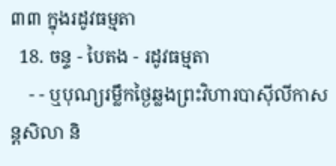៣៣ ក្នុងរដូវធម្មតា
  18. ចន្ទ - បៃតង - រដូវធម្មតា
    - - ឬបុណ្យរម្លឹកថ្ងៃឆ្លងព្រះវិហារបាស៊ីលីកាសន្ដសិលា និ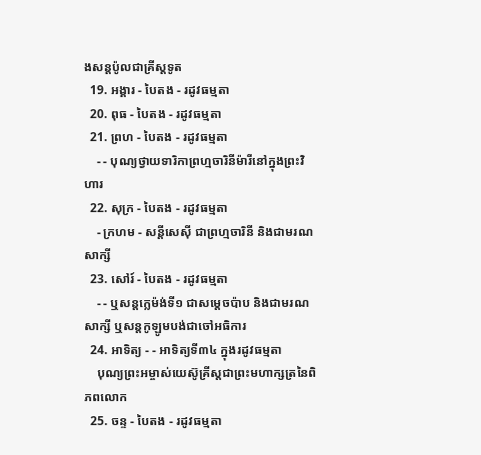ងសន្ដប៉ូលជាគ្រីស្ដទូត
  19. អង្គារ - បៃតង - រដូវធម្មតា
  20. ពុធ - បៃតង - រដូវធម្មតា
  21. ព្រហ - បៃតង - រដូវធម្មតា
    - - បុណ្យថ្វាយទារិកាព្រហ្មចារិនីម៉ារីនៅក្នុងព្រះវិហារ
  22. សុក្រ - បៃតង - រដូវធម្មតា
    - ក្រហម - សន្ដីសេស៊ី ជាព្រហ្មចារិនី និងជាមរណសាក្សី
  23. សៅរ៍ - បៃតង - រដូវធម្មតា
    - - ឬសន្ដក្លេម៉ង់ទី១ ជាសម្ដេចប៉ាប និងជាមរណសាក្សី ឬសន្ដកូឡូមបង់ជាចៅអធិការ
  24. អាទិត្យ - - អាទិត្យទី៣៤ ក្នុងរដូវធម្មតា
    បុណ្យព្រះអម្ចាស់យេស៊ូគ្រីស្ដជាព្រះមហាក្សត្រនៃពិភពលោក
  25. ចន្ទ - បៃតង - រដូវធម្មតា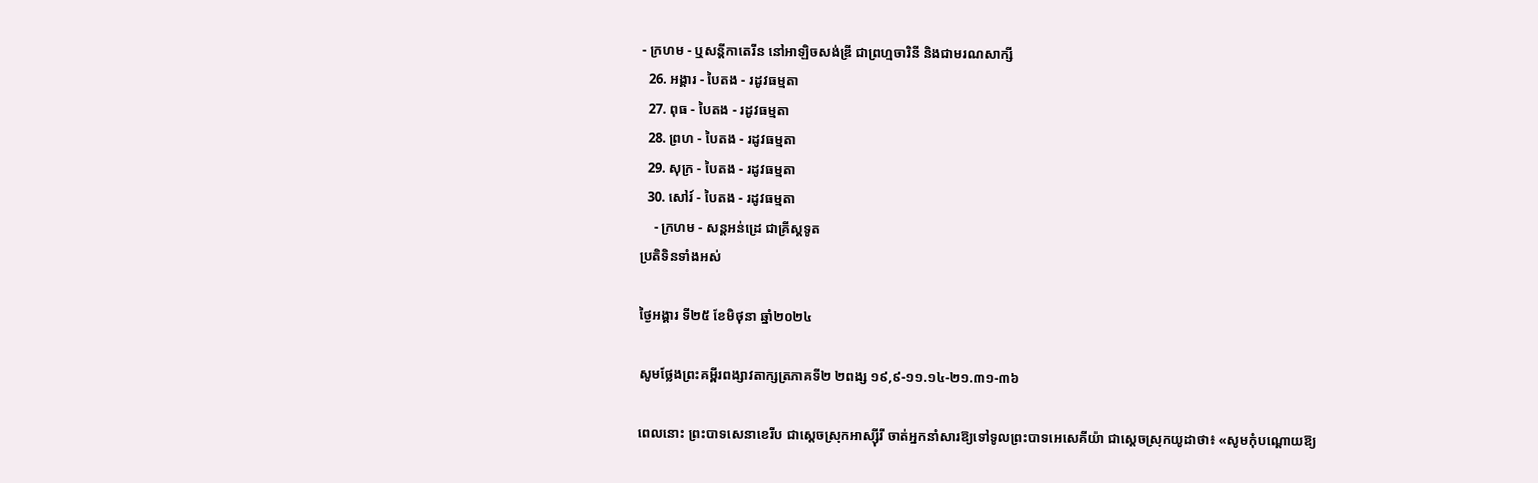- ក្រហម - ឬសន្ដីកាតេរីន នៅអាឡិចសង់ឌ្រី ជាព្រហ្មចារិនី និងជាមរណសាក្សី
  26. អង្គារ - បៃតង - រដូវធម្មតា
  27. ពុធ - បៃតង - រដូវធម្មតា
  28. ព្រហ - បៃតង - រដូវធម្មតា
  29. សុក្រ - បៃតង - រដូវធម្មតា
  30. សៅរ៍ - បៃតង - រដូវធម្មតា
    - ក្រហម - សន្ដអន់ដ្រេ ជាគ្រីស្ដទូត
ប្រតិទិនទាំងអស់

ថ្ងៃអង្គារ ទី២៥ ខែមិថុនា ឆ្នាំ២០២៤

សូមថ្លែងព្រះគម្ពីរពង្សាវតាក្សត្រភាគទី២ ២ពង្ស ១៩,៩-១១.១៤-២១.៣១-៣៦

ពេលនោះ ព្រះបាទសេនាខេរីប ជាស្តេចស្រុកអាស្ស៊ីរី ចាត់អ្នកនាំសារឱ្យទៅទូលព្រះបាទអេសេគីយ៉ា ជាស្តេចស្រុកយូដាថា៖ «សូមកុំបណ្តោយឱ្យ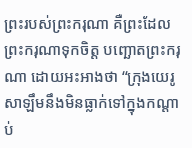ព្រះរបស់ព្រះករុណា គឺព្រះដែលព្រះករុណាទុកចិត្ត បញ្ឆោតព្រះករុណា ដោយអះអាងថា “ក្រុងយេរូសាឡឹមនឹងមិនធ្លាក់ទៅក្នុងកណ្តាប់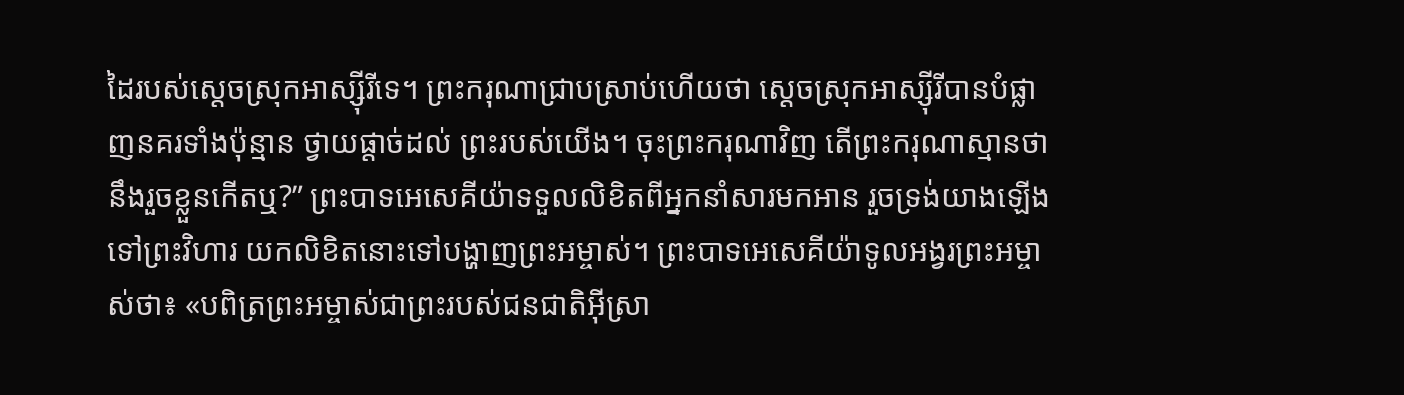ដៃរបស់ស្តេចស្រុកអាស្ស៊ីរីទេ។ ព្រះករុណាជ្រាបស្រាប់ហើយថា សេ្តចស្រុកអាស្ស៊ីរីបានបំផ្លាញនគរទាំងប៉ុន្មាន ថ្វាយផ្តាច់ដល់ ព្រះរបស់យើង។ ចុះព្រះករុណាវិញ តើព្រះករុណាស្មានថានឹងរួចខ្លួនកើតឬ?” ព្រះបាទអេសេគីយ៉ាទទួលលិខិតពីអ្នកនាំសារមកអាន រួចទ្រង់យាងឡើងទៅព្រះវិហារ យកលិខិតនោះទៅបង្ហាញព្រះអម្ចាស់។ ព្រះបាទអេសេគីយ៉ាទូលអង្វរព្រះអម្ចាស់ថា៖ «បពិត្រព្រះអម្ចាស់ជាព្រះរបស់ជនជាតិអ៊ីស្រា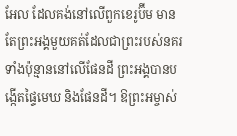អែល ដែលគង់នៅលើពួកខេរូប៊ីម មានតែព្រះអង្គមួយគត់ដែលជាព្រះរបស់នគរទាំងប៉ុន្មាននៅលើផែនដី ព្រះអង្គបានបង្កើតផ្ទៃមេឃ និងផែនដី។ ឱព្រះអម្ចាស់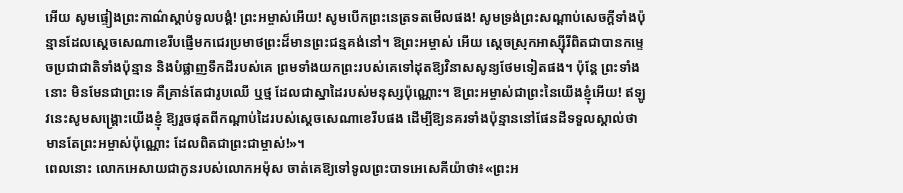អើយ សូមផ្ទៀងព្រះកាណ៌ស្តាប់ទូលបង្គំ! ព្រះអម្ចាស់អើយ! សូមបើកព្រះនេត្រទតមើលផង! សូមទ្រង់ព្រះសណ្តាប់សេចក្តីទាំងប៉ុន្មានដែលស្តេចសេណាខេរីបផ្ញើមកជេរប្រមាថព្រះដ៏មានព្រះជន្មគង់នៅ។ ឱព្រះអម្ចាស់ អើយ ស្តេចស្រុកអាស្ស៊ីរីពិតជាបានកម្ទេចប្រជាជាតិទាំងប៉ុន្មាន និងបំផ្លាញទឹកដីរបស់គេ ព្រមទាំងយកព្រះរបស់គេទៅដុតឱ្យវិនាសសូន្យថែមទៀតផង។ ប៉ុន្តែ ព្រះទាំងនោះ មិនមែនជាព្រះទេ គឺគ្រាន់តែជារូបឈើ ឬថ្ម ដែលជាស្នាដៃរបស់មនុស្សប៉ុណ្ណោះ។ ឱព្រះអម្ចាស់ជាព្រះនៃយើងខ្ញុំអើយ! ឥឡូវនេះសូមសង្គ្រោះយើងខ្ញុំ ឱ្យរួចផុតពីកណ្តាប់ដៃរបស់ស្តេចសេណាខេរីបផង ដើម្បីឱ្យនគរទាំងប៉ុន្មាននៅផែនដីទទួលស្គាល់ថា មានតែព្រះអម្ចាស់ប៉ុណ្ណោះ ដែលពិតជាព្រះជាម្ចាស់!»។
ពេលនោះ លោកអេសាយជាកូនរបស់លោកអម៉ុស ចាត់គេឱ្យទៅទូលព្រះបាទអេសេគីយ៉ាថា៖«ព្រះអ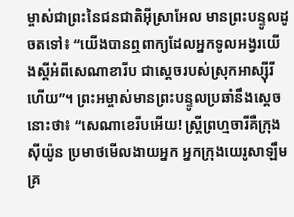ម្ចាស់ជាព្រះនៃជនជាតិអ៊ីស្រាអែល មានព្រះបន្ទូលដូចតទៅ៖ “យើងបានឮពាក្យដែលអ្នកទូលអង្វរយើងស្តីអំពីសេណាខារីប ជាស្តេចរបស់ស្រុកអាស្ស៊ីរីហើយ”។ ព្រះអម្ចាស់មានព្រះបន្ទូលប្រឆាំនឹងស្ដេចនោះថា៖ “សេណាខេរីបអើយ! ស្ដ្រីព្រហ្មចារីគឺក្រុងស៊ីយ៉ូន ប្រមាថមើលងាយអ្នក អ្នកក្រុងយេរូសាឡឹមគ្រ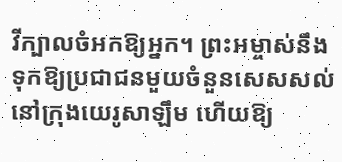វីក្បាលចំអកឱ្យអ្នក។ ព្រះអម្ចាស់នឹងទុកឱ្យប្រជាជនមួយចំនួនសេសសល់នៅក្រុងយេរូសាឡឹម ហើយឱ្យ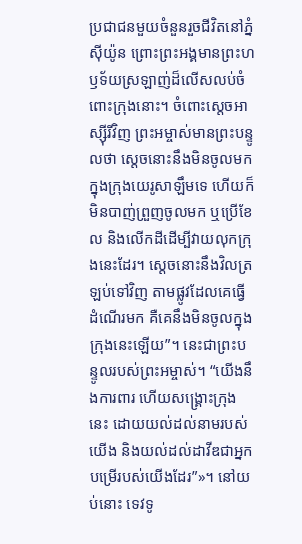ប្រជាជនមួយចំនួនរួចជីវិតនៅភ្នំស៊ីយ៉ូន ព្រោះព្រះអង្គមានព្រះហឫទ័យស្រឡាញ់ដ៏លើសលប់ចំពោះក្រុងនោះ។ ចំពោះស្តេចអាស្ស៊ីរីវិញ ព្រះអម្ចាស់មានព្រះបន្ទូលថា ស្តេចនោះនឹងមិនចូលមកក្នុងក្រុងយេរូសាឡឹមទេ ហើយក៏មិនបាញ់ព្រួញចូលមក ឬប្រើខែល និងលើកដីដើម្បីវាយលុកក្រុងនេះដែរ។ ស្តេចនោះនឹងវិលត្រឡប់ទៅវិញ តាមផ្លូវដែលគេធ្វើដំណើរមក គឺគេនឹងមិនចូលក្នុងក្រុងនេះឡើយ”។ នេះជាព្រះបន្ទូលរបស់ព្រះអម្ចាស់។ “យើងនឹងការពារ ហើយសង្គ្រោះក្រុងនេះ ដោយយល់ដល់នាមរបស់យើង និងយល់ដល់ដាវីឌជាអ្នកបម្រើរបស់យើងដែរ”»។ នៅយប់នោះ ទេវទូ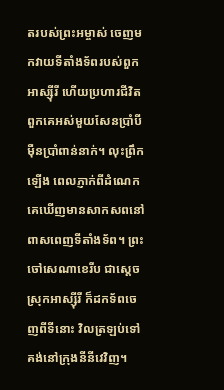តរបស់ព្រះអម្ចាស់ ចេញមកវាយទីតាំងទ័ពរបស់ពួកអាស្ស៊ីរី ហើយប្រហារជីវិតពួកគេអស់មួយសែនប្រាំបីម៉ឺនប្រាំពាន់នាក់។ លុះព្រឹកឡើង ពេលភ្ញាក់ពីដំណេក គេឃើញមានសាកសពនៅពាសពេញទីតាំងទ័ព។ ព្រះចៅសេណាខេរីប ជាស្តេចស្រុកអាស្ស៊ីរី ក៏ដកទ័ពចេញពីទីនោះ វិលត្រឡប់ទៅគង់នៅក្រុងនីនីវេវិញ។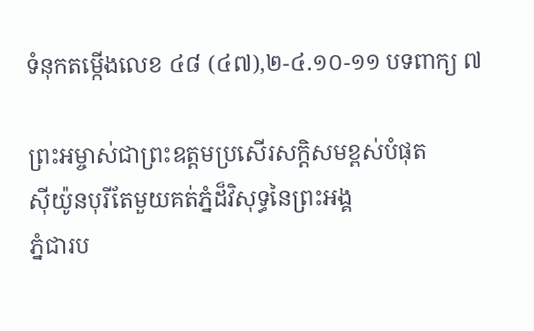ទំនុកតម្កើងលេខ ៤៨ (៤៧),២-៤.១០-១១ បទពាក្យ ៧

ព្រះអម្ចាស់ជាព្រះឧត្តមប្រសើរសក្តិសមខ្ពស់បំផុត
ស៊ីយ៉ូនបុរីតែមួយគត់ភ្នំដ៏វិសុទ្ធនៃព្រះអង្គ
ភ្នំជារប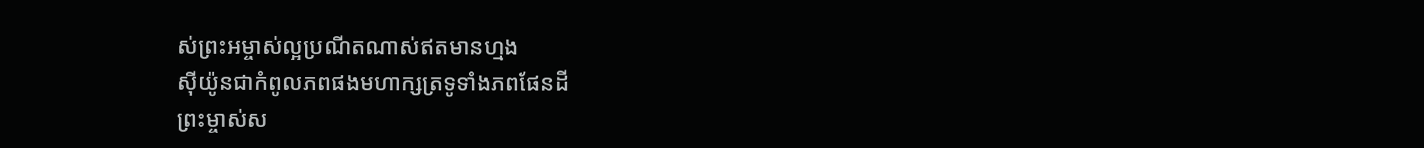ស់ព្រះអម្ចាស់ល្អប្រណីតណាស់ឥតមានហ្មង
ស៊ីយ៉ូនជាកំពូលភពផងមហាក្សត្រទូទាំងភពផែនដី
ព្រះម្ចាស់ស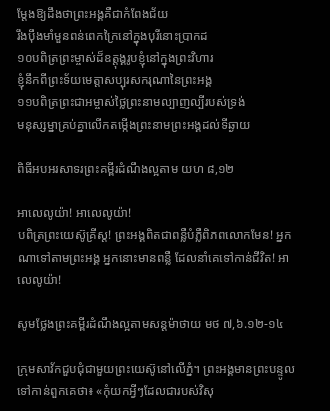ម្តែងឱ្យដឹងថាព្រះអង្គគឺជាកំពែងជ័យ
រឹងប៉ឹងមាំមួនពន់ពេកក្រៃនៅក្នុងបុរីនោះប្រាកដ
១០បពិត្រព្រះម្ចាស់ដ៏ឧត្តុង្គរូបខ្ញុំនៅក្នុងព្រះវិហារ
ខ្ញុំនឹកពីព្រះទ័យមេត្តាសប្បុរសករុណានៃព្រះអង្គ
១១បពិត្រព្រះជាអម្ចាស់ថ្លៃព្រះនាមល្បាញល្បីរបស់ទ្រង់
មនុស្សម្នាគ្រប់គ្នាលើកតម្កើងព្រះនាមព្រះអង្គដល់ទីឆ្ងាយ

ពិធីអបអរសាទរព្រះគម្ពីរដំណឹងល្អតាម យហ ៨,១២

អាលេលូយ៉ា! អាលេលូយ៉ា!
បពិត្រព្រះយេស៊ូគ្រីស្ត! ព្រះអង្គពិតជាពន្លឺបំភ្លឺពិភពលោកមែន! អ្នកណាទៅតាមព្រះអង្គ អ្នកនោះមានពន្លឺ ដែលនាំគេទៅកាន់ជីវិត! អាលេលូយ៉ា!

សូមថ្លែងព្រះគម្ពីរដំណឹងល្អតាមសន្តម៉ាថាយ មថ ៧,៦.១២-១៤

ក្រុមសាវ័កជួបជុំជាមួយព្រះយេស៊ូនៅលើភ្នំ។ ព្រះអង្គមានព្រះបន្ទូលទៅកាន់ពួកគេថា៖ «កុំយកអ្វីៗដែលជារបស់វិសុ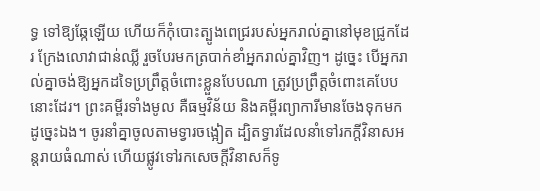ទ្ធ ទៅឱ្យឆ្កែឡើយ ហើយក៏កុំបោះត្បូងពេជ្ររបស់អ្នករាល់គ្នានៅមុខជ្រូកដែរ ក្រែងលោវាជាន់ឈ្លី រួចបែរមកត្របាក់ខាំអ្នករាល់គ្នាវិញ។ ដូច្នេះ បើអ្នករាល់គ្នាចង់ឱ្យអ្នកដទៃប្រព្រឹត្តចំពោះខ្លួនបែបណា ត្រូវប្រព្រឹត្តចំពោះគេបែបនោះដែរ។ ព្រះគម្ពីរទាំងមូល គឺធម្មវិន័យ និងគម្ពីរព្យាការីមានចែងទុកមកដូច្នេះឯង។ ចូរនាំគ្នាចូលតាមទ្វារចង្អៀត ដ្បិតទ្វារដែលនាំទៅរកក្តីវិនាសអន្តរាយធំណាស់ ហើយផ្លូវទៅរកសេចក្តីវិនាសក៏ទូ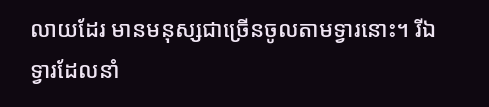លាយដែរ មានមនុស្សជាច្រើនចូលតាមទ្វារនោះ។ រីឯទ្វារដែលនាំ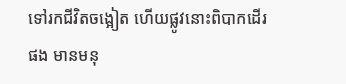ទៅរកជីវិតចង្អៀត ហើយផ្លូវនោះពិបាកដើរផង មានមនុ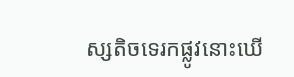ស្សតិចទេរកផ្លូវនោះឃើ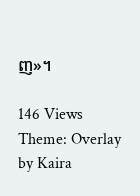ញ»។

146 Views
Theme: Overlay by Kaira